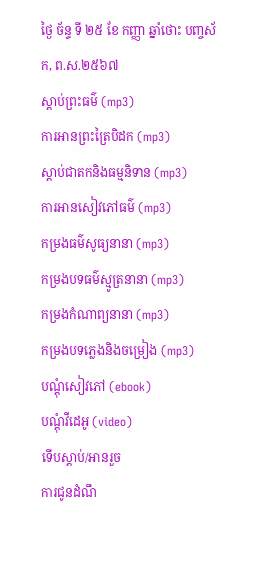ថ្ងៃ ច័ន្ទ ទី ២៥ ខែ កញ្ញា ឆ្នាំថោះ បញ្ចស័ក, ព.ស.២៥៦៧
ស្តាប់ព្រះធម៌ (mp3)
ការអានព្រះត្រៃបិដក (mp3)
ស្តាប់ជាតកនិងធម្មនិទាន (mp3)
ការអានសៀវភៅធម៌ (mp3)
កម្រងធម៌សូធ្យនានា (mp3)
កម្រងបទធម៌ស្មូត្រនានា (mp3)
កម្រងកំណាព្យនានា (mp3)
កម្រងបទភ្លេងនិងចម្រៀង (mp3)
បណ្តុំសៀវភៅ (ebook)
បណ្តុំវីដេអូ (video)
ទើបស្តាប់/អានរួច
ការជូនដំណឹ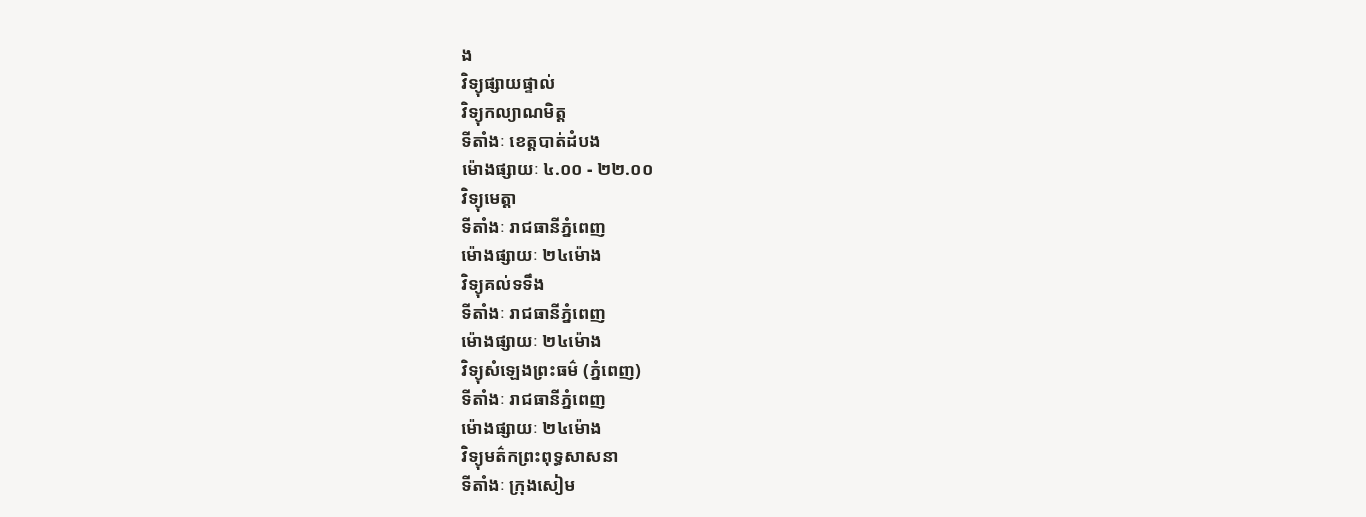ង
វិទ្យុផ្សាយផ្ទាល់
វិទ្យុកល្យាណមិត្ត
ទីតាំងៈ ខេត្តបាត់ដំបង
ម៉ោងផ្សាយៈ ៤.០០ - ២២.០០
វិទ្យុមេត្តា
ទីតាំងៈ រាជធានីភ្នំពេញ
ម៉ោងផ្សាយៈ ២៤ម៉ោង
វិទ្យុគល់ទទឹង
ទីតាំងៈ រាជធានីភ្នំពេញ
ម៉ោងផ្សាយៈ ២៤ម៉ោង
វិទ្យុសំឡេងព្រះធម៌ (ភ្នំពេញ)
ទីតាំងៈ រាជធានីភ្នំពេញ
ម៉ោងផ្សាយៈ ២៤ម៉ោង
វិទ្យុមត៌កព្រះពុទ្ធសាសនា
ទីតាំងៈ ក្រុងសៀម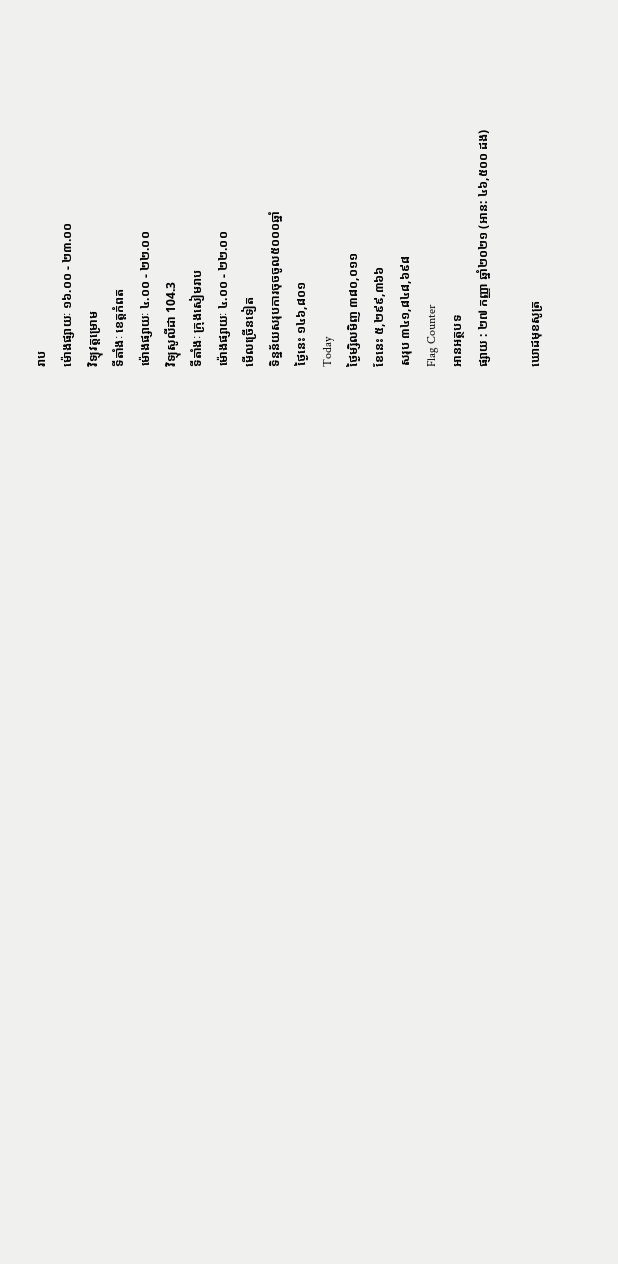រាប
ម៉ោងផ្សាយៈ ១៦.០០ - ២៣.០០
វិទ្យុវត្តម្រោម
ទីតាំងៈ ខេត្តកំពត
ម៉ោងផ្សាយៈ ៤.០០ - ២២.០០
វិទ្យុសូលីដា 104.3
ទីតាំងៈ ក្រុងសៀមរាប
ម៉ោងផ្សាយៈ ៤.០០ - ២២.០០
មើលច្រើនទៀត
ទិន្នន័យសរុបការចុចចូល៥០០០ឆ្នាំ
ថ្ងៃនេះ ១៤៦,៨០១
Today
ថ្ងៃម្សិលមិញ ៣៨០,០១១
ខែនេះ ៥,២៩៩,៣៦៦
សរុប ៣៤១,៨៤៨,៦៩៨
Flag Counter
អានអត្ថបទ
ផ្សាយ : ២៧ កញ្ញា ឆ្នាំ២០២១ (អាន: ៤៦,៥០០ ដង)

ឃោដមុខសូត្រ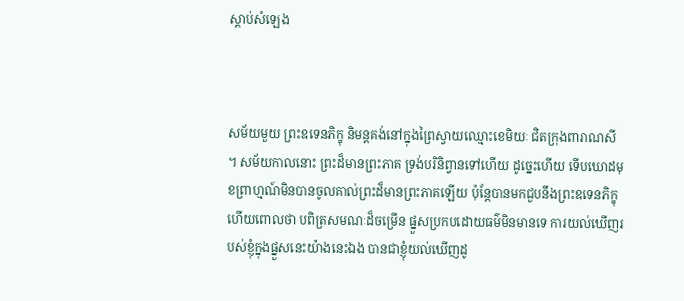ស្តាប់សំឡេង



សម័យមួយ ព្រះឧទេនភិក្ខុ និមន្តគង់នៅក្នុងព្រៃស្វាយឈ្មោះខេមិយៈ ជិតក្រុងពារាណសី ។ សម័យកាលនោះ ព្រះដ៏មានព្រះភាគ ទ្រង់បរិនិព្វានទៅហើយ ដូច្នេះហើយ ទើបឃោដមុខព្រាហ្មណ៍មិនបានចូលគាល់ព្រះដ៏មានព្រះភាគឡើយ ប៉ុន្តែបានមកជួបនឹងព្រះឧទេនភិក្ខុហើយពោលថា បពិត្រសមណៈដ៏ចម្រើន ផ្នួសប្រកបដោយធម៌មិនមានទេ ការយល់ឃើញរបស់ខ្ញុំក្នុងផ្នួសនេះយ៉ាងនេះឯង បានជាខ្ញុំយល់ឃើញដូ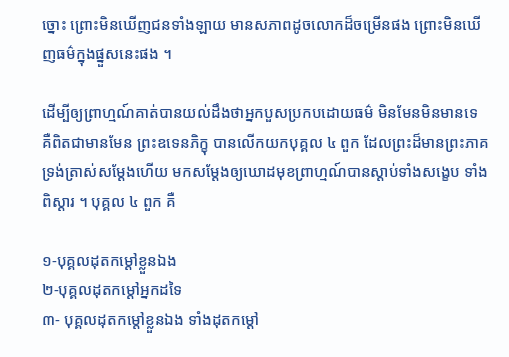ច្នោះ ព្រោះមិនឃើញជនទាំងឡាយ មានសភាពដូចលោកដ៏ចម្រើនផង ព្រោះមិនឃើញធម៌ក្នុងផ្នួសនេះផង ។

ដើម្បីឲ្យព្រាហ្មណ៍គាត់បានយល់ដឹងថាអ្នកបួសប្រកបដោយធម៌ មិនមែនមិនមានទេ គឺពិតជាមានមែន ព្រះឧទេនភិក្ខុ បានលើកយកបុគ្គល ៤ ពួក ដែលព្រះដ៏មានព្រះភាគ ទ្រង់ត្រាស់សម្ដែងហើយ មកសម្ដែងឲ្យឃោដមុខព្រាហ្មណ៍បានស្ដាប់ទាំងសង្ខេប ទាំងពិស្ដារ ។ បុគ្គល ៤ ពួក គឺ

១-បុគ្គលដុតកម្ដៅខ្លួនឯង
២-បុគ្គលដុតកម្ដៅអ្នកដទៃ
៣- បុគ្គលដុតកម្ដៅខ្លួនឯង ទាំងដុតកម្ដៅ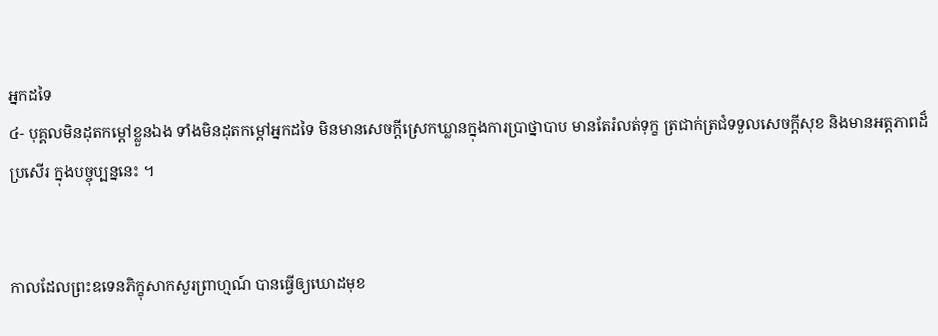អ្នកដទៃ
៤- បុគ្គលមិនដុតកម្ដៅខ្លួនឯង ទាំងមិនដុតកម្ដៅអ្នកដទៃ មិនមានសេចក្ដីស្រេកឃ្លានក្នុងការប្រាថ្នាបាប មានតែរំលត់ទុក្ខ ត្រជាក់ត្រជំទទួលសេចក្ដីសុខ និងមានអត្តភាពដ៏ប្រសើរ ក្នុងបច្ចុប្បន្ននេះ ។


កាលដែលព្រះឧទេនភិក្ខុសាកសួរព្រាហ្មណ៍ បានធ្វើឲ្យឃោដមុខ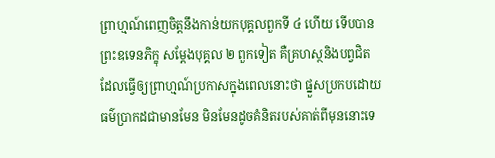ព្រាហ្មណ៍ពេញចិត្តនឹងកាន់យកបុគ្គលពួកទី ៤ ហើយ ទើបបានព្រះឧទេនភិក្ខុ សម្ដែងបុគ្គល ២ ពួកទៀត គឺគ្រហស្ថនិងបព្វជិត ដែលធ្វើឲ្យព្រាហ្មណ៍ប្រកាសក្នុងពេលនោះថា ផ្នួសប្រកបដោយធម៌ប្រាកដជាមានមែន មិនមែនដូចគំនិតរបស់គាត់ពីមុននោះទេ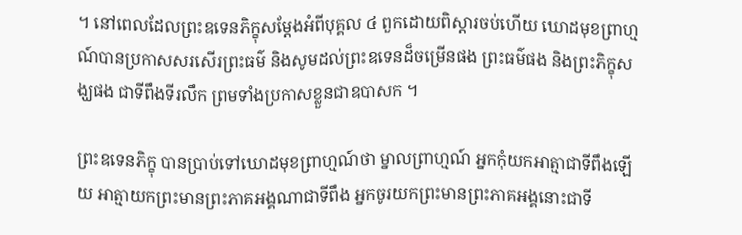។ នៅពេលដែលព្រះឧទេនភិក្ខុសម្ដែងអំពីបុគ្គល ៤ ពួកដោយពិស្ដារចប់ហើយ ឃោដមុខព្រាហ្មណ៍បានប្រកាសសរសើរព្រះធម៌ និងសូមដល់ព្រះឧទេនដ៏ចម្រើនផង ព្រះធម៌ផង និងព្រះភិក្ខុសង្ឃផង ជាទីពឹងទីរលឹក ព្រមទាំងប្រកាសខ្លួនជាឧបាសក ។

ព្រះឧទេនភិក្ខុ បានប្រាប់ទៅឃោដមុខព្រាហ្មណ៍ថា ម្នាលព្រាហ្មណ៍ អ្នកកុំយកអាត្មាជាទីពឹងឡើយ អាត្មាយកព្រះមានព្រះភាគអង្គណាជាទីពឹង អ្នកចូរយកព្រះមានព្រះភាគអង្គនោះជាទី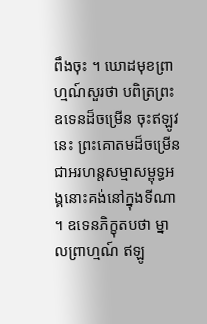ពឹងចុះ ។ ឃោដមុខព្រាហ្មណ៍សួរថា បពិត្រព្រះឧទេនដ៏ចម្រើន ចុះឥឡូវនេះ ព្រះគោតមដ៏ចម្រើន ជាអរហន្តសម្មាសម្ពុទ្ធអង្គនោះគង់នៅក្នុងទីណា ។ ឧទេនភិក្ខុតបថា ម្នាលព្រាហ្មណ៍ ឥឡូ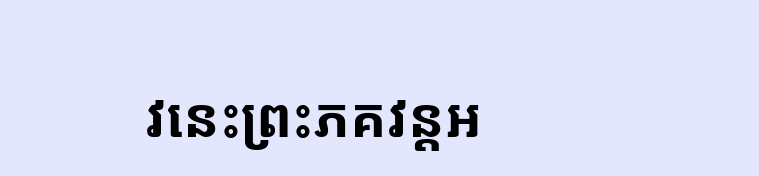វនេះព្រះភគវន្តអ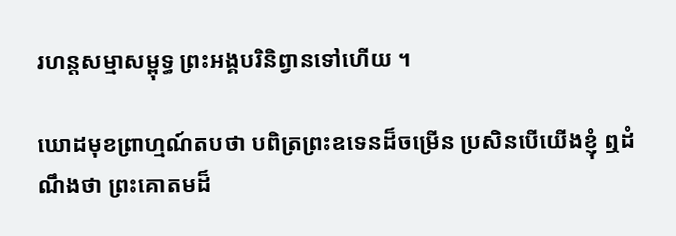រហន្តសម្មាសម្ពុទ្ធ ព្រះអង្គបរិនិព្វានទៅហើយ ។

ឃោដមុខព្រាហ្មណ៍តបថា បពិត្រព្រះឧទេនដ៏ចម្រើន ប្រសិនបើយើងខ្ញុំ ឮដំណឹងថា ព្រះគោតមដ៏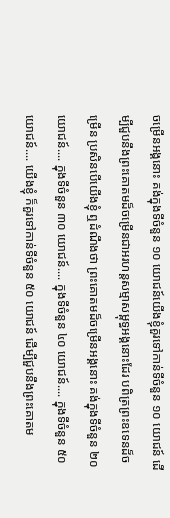ចម្រើនអង្គនោះ គង់ក្នុងទីចំនួន ១០ យោជន៍យើងខ្ញុំគួរទៅកាន់ទីចំនួន ១០ យោជន៍ ដើម្បីជួបនឹងព្រះគោតមដ៏ចម្រើនជាអរហន្តសម្មាសម្ពុទ្ធអង្គនោះដែរ បពិត្រព្រះឧទេនដ៏ចម្រើន ប្រសិនបើយើងខ្ញុំ ឮដំណឹងថា ព្រះគោតមដ៏ចម្រើនអង្គនោះ គង់ក្នុងទីចំនួន ២០ យោជន៍.... ក្នុងទីចំនួន ៣០ យោជន៍.... ក្នុងទីចំនួន ៤០ យោជន៍.... ក្នុងទីចំនួន ៥០ យោជន៍.... យើងខ្ញុំ ក៏គួរទៅកាន់ទីចំនួន ៥០ យោជន៍ ដើម្បីជួបនឹងព្រះគោតម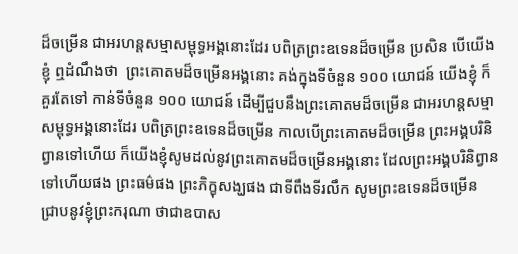ដ៏ចម្រើន ជាអរហន្តសម្មាសម្ពុទ្ធអង្គនោះដែរ បពិត្រព្រះឧទេនដ៏ចម្រើន ប្រសិន បើយើងខ្ញុំ ឮដំណឹងថា  ព្រះគោតមដ៏ចម្រើនអង្គនោះ គង់ក្នុងទីចំនួន ១០០ យោជន៍ យើងខ្ញុំ ក៏គួរតែទៅ កាន់ទីចំនួន ១០០ យោជន៍ ដើម្បីជួបនឹងព្រះគោតមដ៏ចម្រើន ជាអរហន្តសម្មាសម្ពុទ្ធអង្គនោះដែរ បពិត្រព្រះឧទេនដ៏ចម្រើន កាលបើព្រះគោតមដ៏ចម្រើន ព្រះអង្គបរិនិព្វានទៅហើយ ក៏យើងខ្ញុំសូមដល់នូវព្រះគោតមដ៏ចម្រើនអង្គនោះ ដែលព្រះអង្គបរិនិព្វានទៅហើយផង ព្រះធម៌ផង ព្រះភិក្ខុសង្ឃផង ជាទីពឹងទីរលឹក សូមព្រះឧទេនដ៏ចម្រើន ជ្រាបនូវខ្ញុំព្រះករុណា ថាជាឧបាស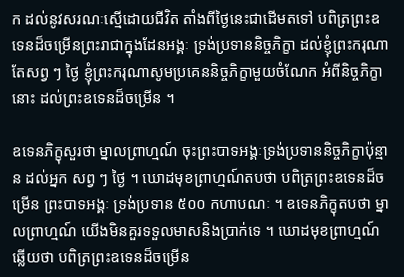ក ដល់នូវសរណៈស្មើដោយជីវិត តាំងពីថ្ងៃនេះជាដើមតទៅ បពិត្រព្រះឧទេនដ៏ចម្រើនព្រះរាជាក្នុងដែនអង្គៈ ទ្រង់ប្រទាននិច្ចភិក្ខា ដល់ខ្ញុំព្រះករុណា តែសព្វ ៗ ថ្ងៃ ខ្ញុំព្រះករុណាសូមប្រគេននិច្ចភិក្ខាមួយចំណែក អំពីនិច្ចភិក្ខានោះ ដល់ព្រះឧទេនដ៏ចម្រើន ។

ឧទេនភិក្ខុសួរថា ម្នាលព្រាហ្មណ៍ ចុះព្រះបាទអង្គៈទ្រង់ប្រទាននិច្ចភិក្ខាប៉ុន្មាន ដល់អ្នក សព្វ ៗ ថ្ងៃ ។ ឃោដមុខព្រាហ្មណ៍តបថា បពិត្រព្រះឧទេនដ៏ចម្រើន ព្រះបាទអង្គៈ ទ្រង់ប្រទាន ៥០០ កហាបណៈ ។ ឧទេនភិក្ខុតបថា ម្នាលព្រាហ្មណ៍ យើងមិនគួរទទួលមាសនិងប្រាក់ទេ ។ ឃោដមុខព្រាហ្មណ៍ឆ្លើយថា បពិត្រព្រះឧទេនដ៏ចម្រើន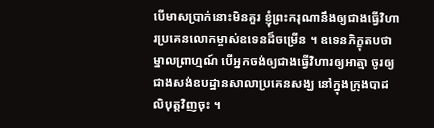បើមាសប្រាក់នោះមិនគួរ ខ្ញុំព្រះករុណានឹងឲ្យជាងធ្វើវិហារប្រគេនលោកម្ចាស់ឧទេនដ៏ចម្រើន ។ ឧទេនភិក្ខុតបថា ម្នាលព្រាហ្មណ៍ បើអ្នកចង់ឲ្យជាងធ្វើវិហារឲ្យអាត្មា ចូរឲ្យជាងសង់ឧបដ្ឋានសាលាប្រគេនសង្ឃ នៅក្នុងក្រុងបាដលិបុត្តវិញចុះ ។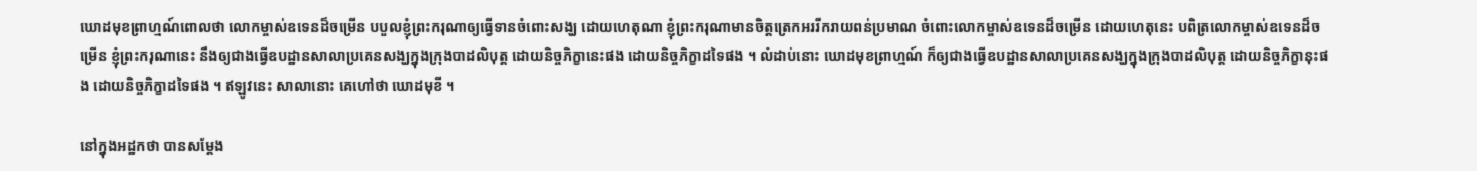ឃោដមុខព្រាហ្មណ៍ពោលថា លោកម្ចាស់ឧទេនដ៏ចម្រើន បបួលខ្ញុំព្រះករុណាឲ្យធ្វើទានចំពោះសង្ឃ ដោយហេតុណា ខ្ញុំព្រះករុណាមានចិត្តត្រេកអររីករាយពន់ប្រមាណ ចំពោះលោកម្ចាស់ឧទេនដ៏ចម្រើន ដោយហេតុនេះ បពិត្រលោកម្ចាស់ឧទេនដ៏ចម្រើន ខ្ញុំព្រះករុណានេះ នឹងឲ្យជាងធ្វើឧបដ្ឋានសាលាប្រគេនសង្ឃក្នុងក្រុងបាដលិបុត្ត ដោយនិច្ចភិក្ខានេះផង ដោយនិច្ចភិក្ខាដទៃផង ។ លំដាប់នោះ ឃោដមុខព្រាហ្មណ៍ ក៏ឲ្យជាងធ្វើឧបដ្ឋានសាលាប្រគេនសង្ឃក្នុងក្រុងបាដលិបុត្ត ដោយនិច្ចភិក្ខានុះផង ដោយនិច្ចភិក្ខាដទៃផង ។ ឥឡូវនេះ សាលានោះ គេហៅថា ឃោដមុខី ។

នៅក្នុងអដ្ឋកថា បានសម្ដែង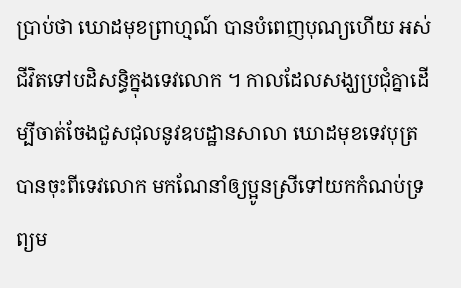ប្រាប់ថា ឃោដមុខព្រាហ្មណ៍ បានបំពេញបុណ្យហើយ អស់ជីវិតទៅបដិសន្ធិក្នុងទេវលោក ។ កាលដែលសង្ឃប្រជុំគ្នាដើម្បីចាត់ចែងជួសជុលនូវឧបដ្ឋានសាលា ឃោដមុខទេវបុត្របានចុះពីទេវលោក មកណែនាំឲ្យប្អូនស្រីទៅយកកំណប់ទ្រព្យម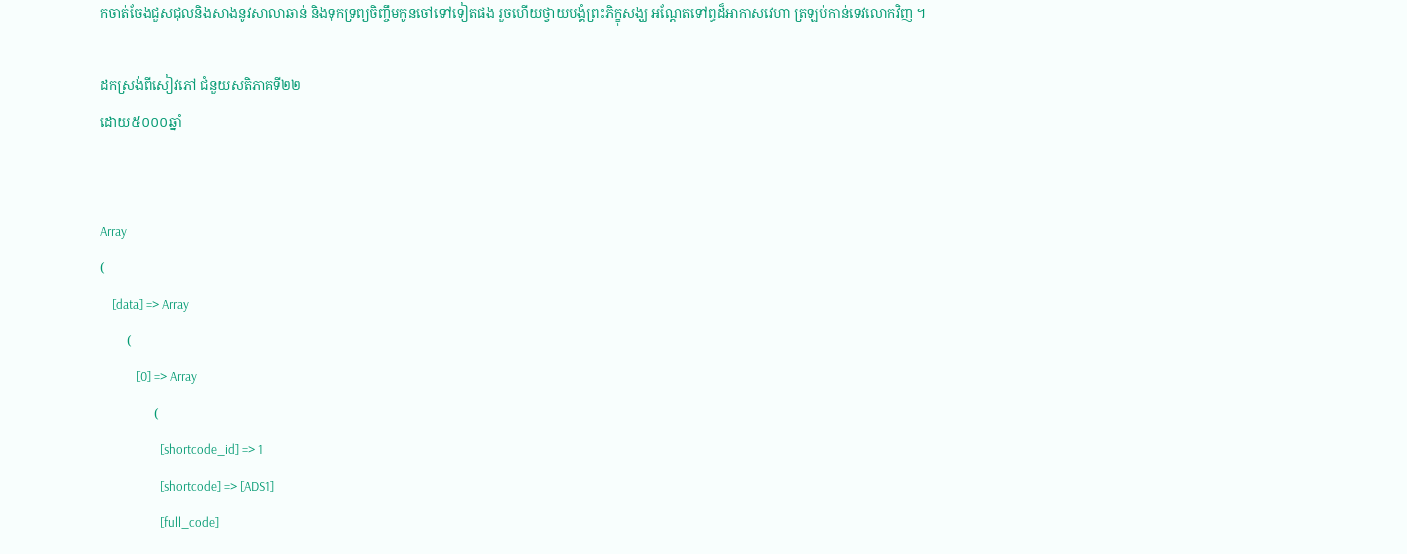កចាត់ចែងជួសជុលនិងសាងនូវសាលាឆាន់ និងទុកទ្រព្យចិញ្ចឹមកូនចៅទៅទៀតផង រួចហើយថ្វាយបង្គំព្រះភិក្ខុសង្ឃ អណ្ដែតទៅព្ធដ៏អាកាសវេហា ត្រឡប់កាន់ទេវលោកវិញ ។

ដកស្រង់ពីសៀវភៅ ជំនួយសតិភាគទី២២
ដោយ៥០០០ឆ្នាំ


Array
(
    [data] => Array
        (
            [0] => Array
                (
                    [shortcode_id] => 1
                    [shortcode] => [ADS1]
                    [full_code]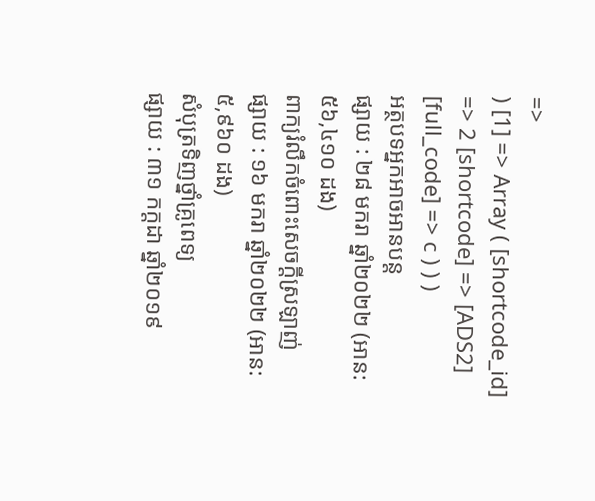=>
) [1] => Array ( [shortcode_id] => 2 [shortcode] => [ADS2] [full_code] => c ) ) )
អត្ថបទអ្នកអាចអានបន្ត
ផ្សាយ : ២៨ មករា ឆ្នាំ២០២២ (អាន: ៥៦,៤១០ ដង)
ពាក្យរំលឹកចំពោះសេចក្ដីស្រឡាញ់
ផ្សាយ : ១៦ មករា ឆ្នាំ២០២២ (អាន: ៥,៩៦០ ដង)
សំបុត្រទិញថ្នាំគ្រូពេទ្យ
ផ្សាយ : ៣១ កក្តដា ឆ្នាំ២០១៩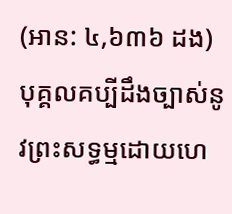(អាន: ៤,៦៣៦ ដង)
បុគ្គលគប្បីដឹងច្បាស់នូវព្រះសទ្ធម្មដោយហេ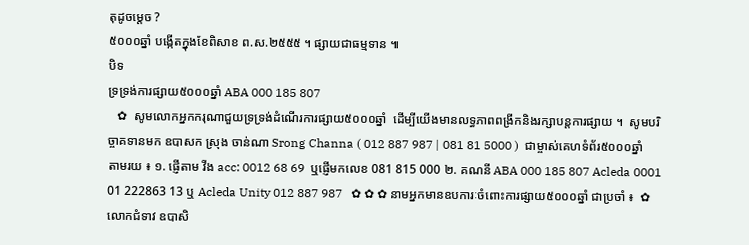តុដូចម្តេច ?
៥០០០ឆ្នាំ បង្កើតក្នុងខែពិសាខ ព.ស.២៥៥៥ ។ ផ្សាយជាធម្មទាន ៕
បិទ
ទ្រទ្រង់ការផ្សាយ៥០០០ឆ្នាំ ABA 000 185 807
   ✿  សូមលោកអ្នកករុណាជួយទ្រទ្រង់ដំណើរការផ្សាយ៥០០០ឆ្នាំ  ដើម្បីយើងមានលទ្ធភាពពង្រីកនិងរក្សាបន្តការផ្សាយ ។  សូមបរិច្ចាគទានមក ឧបាសក ស្រុង ចាន់ណា Srong Channa ( 012 887 987 | 081 81 5000 )  ជាម្ចាស់គេហទំព័រ៥០០០ឆ្នាំ   តាមរយ ៖ ១. ផ្ញើតាម វីង acc: 0012 68 69  ឬផ្ញើមកលេខ 081 815 000 ២. គណនី ABA 000 185 807 Acleda 0001 01 222863 13 ឬ Acleda Unity 012 887 987   ✿ ✿ ✿ នាមអ្នកមានឧបការៈចំពោះការផ្សាយ៥០០០ឆ្នាំ ជាប្រចាំ ៖  ✿  លោកជំទាវ ឧបាសិ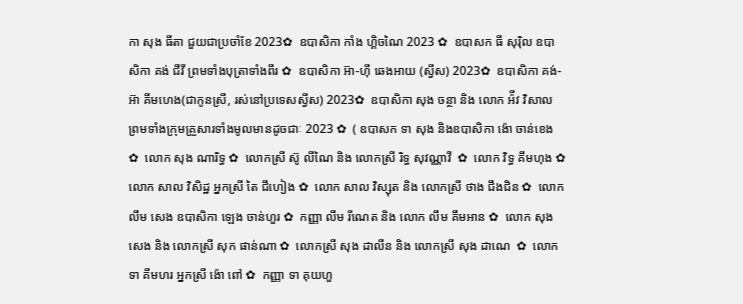កា សុង ធីតា ជួយជាប្រចាំខែ 2023✿  ឧបាសិកា កាំង ហ្គិចណៃ 2023 ✿  ឧបាសក ធី សុរ៉ិល ឧបាសិកា គង់ ជីវី ព្រមទាំងបុត្រាទាំងពីរ ✿  ឧបាសិកា អ៊ា-ហុី ឆេងអាយ (ស្វីស) 2023✿  ឧបាសិកា គង់-អ៊ា គីមហេង(ជាកូនស្រី, រស់នៅប្រទេសស្វីស) 2023✿  ឧបាសិកា សុង ចន្ថា និង លោក អ៉ីវ វិសាល ព្រមទាំងក្រុមគ្រួសារទាំងមូលមានដូចជាៈ 2023 ✿  ( ឧបាសក ទា សុង និងឧបាសិកា ង៉ោ ចាន់ខេង ✿  លោក សុង ណារិទ្ធ ✿  លោកស្រី ស៊ូ លីណៃ និង លោកស្រី រិទ្ធ សុវណ្ណាវី  ✿  លោក វិទ្ធ គឹមហុង ✿  លោក សាល វិសិដ្ឋ អ្នកស្រី តៃ ជឹហៀង ✿  លោក សាល វិស្សុត និង លោកស្រី ថាង ជឹងជិន ✿  លោក លឹម សេង ឧបាសិកា ឡេង ចាន់ហួរ ✿  កញ្ញា លឹម រីណេត និង លោក លឹម គឹមអាន ✿  លោក សុង សេង និង លោកស្រី សុក ផាន់ណា ✿  លោកស្រី សុង ដាលីន និង លោកស្រី សុង ដាណេ  ✿  លោក ទា គីមហរ អ្នកស្រី ង៉ោ ពៅ ✿  កញ្ញា ទា គុយហួ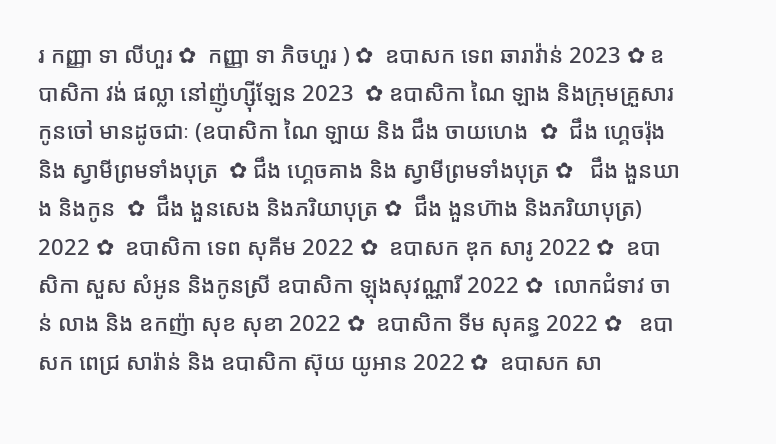រ កញ្ញា ទា លីហួរ ✿  កញ្ញា ទា ភិចហួរ ) ✿  ឧបាសក ទេព ឆារាវ៉ាន់ 2023 ✿ ឧបាសិកា វង់ ផល្លា នៅញ៉ូហ្ស៊ីឡែន 2023  ✿ ឧបាសិកា ណៃ ឡាង និងក្រុមគ្រួសារកូនចៅ មានដូចជាៈ (ឧបាសិកា ណៃ ឡាយ និង ជឹង ចាយហេង  ✿  ជឹង ហ្គេចរ៉ុង និង ស្វាមីព្រមទាំងបុត្រ  ✿ ជឹង ហ្គេចគាង និង ស្វាមីព្រមទាំងបុត្រ ✿   ជឹង ងួនឃាង និងកូន  ✿  ជឹង ងួនសេង និងភរិយាបុត្រ ✿  ជឹង ងួនហ៊ាង និងភរិយាបុត្រ)  2022 ✿  ឧបាសិកា ទេព សុគីម 2022 ✿  ឧបាសក ឌុក សារូ 2022 ✿  ឧបាសិកា សួស សំអូន និងកូនស្រី ឧបាសិកា ឡុងសុវណ្ណារី 2022 ✿  លោកជំទាវ ចាន់ លាង និង ឧកញ៉ា សុខ សុខា 2022 ✿  ឧបាសិកា ទីម សុគន្ធ 2022 ✿   ឧបាសក ពេជ្រ សារ៉ាន់ និង ឧបាសិកា ស៊ុយ យូអាន 2022 ✿  ឧបាសក សា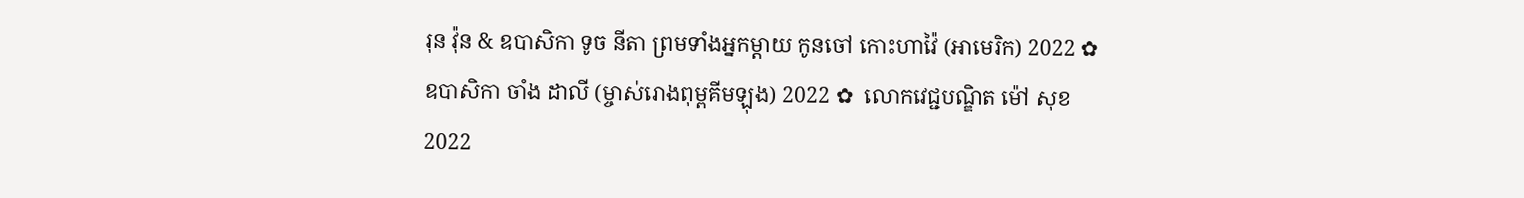រុន វ៉ុន & ឧបាសិកា ទូច នីតា ព្រមទាំងអ្នកម្តាយ កូនចៅ កោះហាវ៉ៃ (អាមេរិក) 2022 ✿  ឧបាសិកា ចាំង ដាលី (ម្ចាស់រោងពុម្ពគីមឡុង) 2022 ✿  លោកវេជ្ជបណ្ឌិត ម៉ៅ សុខ 2022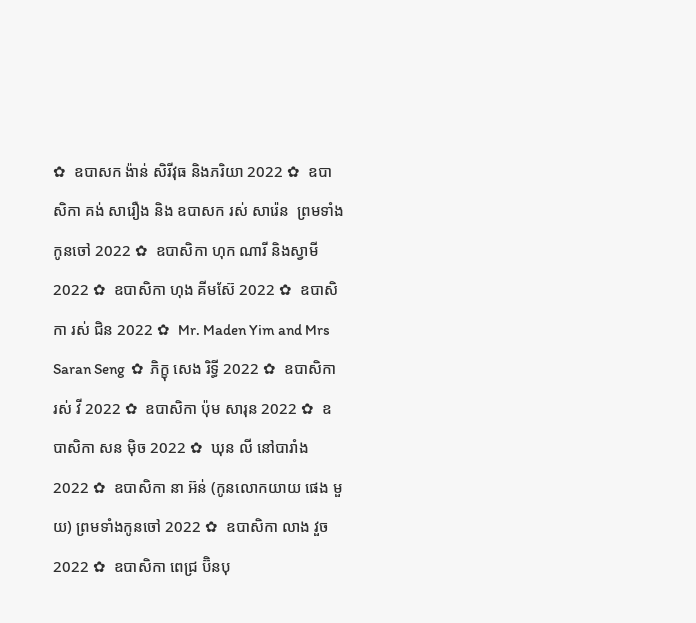✿  ឧបាសក ង៉ាន់ សិរីវុធ និងភរិយា 2022 ✿  ឧបាសិកា គង់ សារឿង និង ឧបាសក រស់ សារ៉េន  ព្រមទាំងកូនចៅ 2022 ✿  ឧបាសិកា ហុក ណារី និងស្វាមី 2022 ✿  ឧបាសិកា ហុង គីមស៊ែ 2022 ✿  ឧបាសិកា រស់ ជិន 2022 ✿  Mr. Maden Yim and Mrs Saran Seng  ✿  ភិក្ខុ សេង រិទ្ធី 2022 ✿  ឧបាសិកា រស់ វី 2022 ✿  ឧបាសិកា ប៉ុម សារុន 2022 ✿  ឧបាសិកា សន ម៉ិច 2022 ✿  ឃុន លី នៅបារាំង 2022 ✿  ឧបាសិកា នា អ៊ន់ (កូនលោកយាយ ផេង មួយ) ព្រមទាំងកូនចៅ 2022 ✿  ឧបាសិកា លាង វួច  2022 ✿  ឧបាសិកា ពេជ្រ ប៊ិនបុ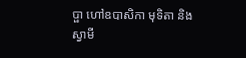ប្ផា ហៅឧបាសិកា មុទិតា និងស្វាមី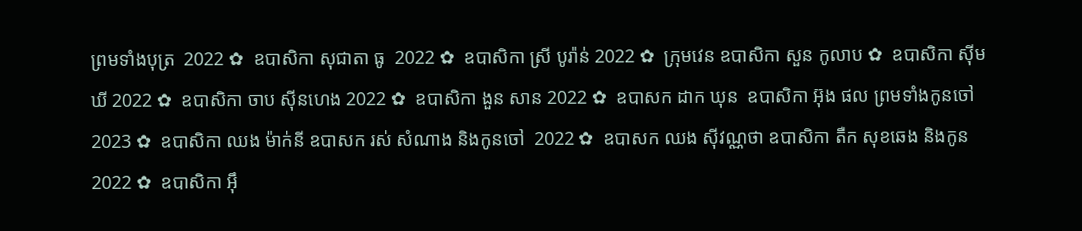ព្រមទាំងបុត្រ  2022 ✿  ឧបាសិកា សុជាតា ធូ  2022 ✿  ឧបាសិកា ស្រី បូរ៉ាន់ 2022 ✿  ក្រុមវេន ឧបាសិកា សួន កូលាប ✿  ឧបាសិកា ស៊ីម ឃី 2022 ✿  ឧបាសិកា ចាប ស៊ីនហេង 2022 ✿  ឧបាសិកា ងួន សាន 2022 ✿  ឧបាសក ដាក ឃុន  ឧបាសិកា អ៊ុង ផល ព្រមទាំងកូនចៅ 2023 ✿  ឧបាសិកា ឈង ម៉ាក់នី ឧបាសក រស់ សំណាង និងកូនចៅ  2022 ✿  ឧបាសក ឈង សុីវណ្ណថា ឧបាសិកា តឺក សុខឆេង និងកូន 2022 ✿  ឧបាសិកា អុឹ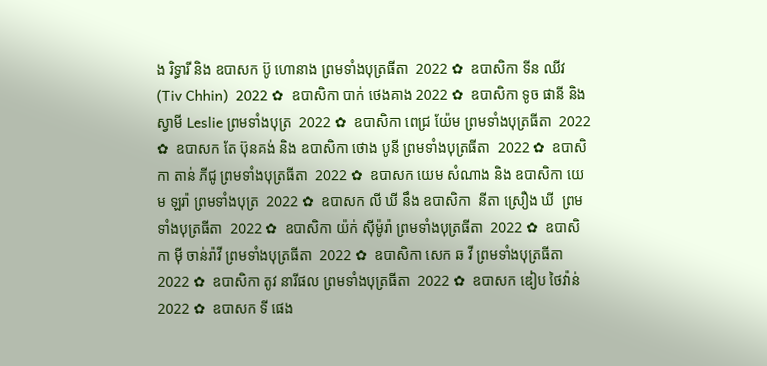ង រិទ្ធារី និង ឧបាសក ប៊ូ ហោនាង ព្រមទាំងបុត្រធីតា  2022 ✿  ឧបាសិកា ទីន ឈីវ (Tiv Chhin)  2022 ✿  ឧបាសិកា បាក់ ថេងគាង 2022 ✿  ឧបាសិកា ទូច ផានី និង ស្វាមី Leslie ព្រមទាំងបុត្រ  2022 ✿  ឧបាសិកា ពេជ្រ យ៉ែម ព្រមទាំងបុត្រធីតា  2022 ✿  ឧបាសក តែ ប៊ុនគង់ និង ឧបាសិកា ថោង បូនី ព្រមទាំងបុត្រធីតា  2022 ✿  ឧបាសិកា តាន់ ភីជូ ព្រមទាំងបុត្រធីតា  2022 ✿  ឧបាសក យេម សំណាង និង ឧបាសិកា យេម ឡរ៉ា ព្រមទាំងបុត្រ  2022 ✿  ឧបាសក លី ឃី នឹង ឧបាសិកា  នីតា ស្រឿង ឃី  ព្រមទាំងបុត្រធីតា  2022 ✿  ឧបាសិកា យ៉ក់ សុីម៉ូរ៉ា ព្រមទាំងបុត្រធីតា  2022 ✿  ឧបាសិកា មុី ចាន់រ៉ាវី ព្រមទាំងបុត្រធីតា  2022 ✿  ឧបាសិកា សេក ឆ វី ព្រមទាំងបុត្រធីតា  2022 ✿  ឧបាសិកា តូវ នារីផល ព្រមទាំងបុត្រធីតា  2022 ✿  ឧបាសក ឌៀប ថៃវ៉ាន់ 2022 ✿  ឧបាសក ទី ផេង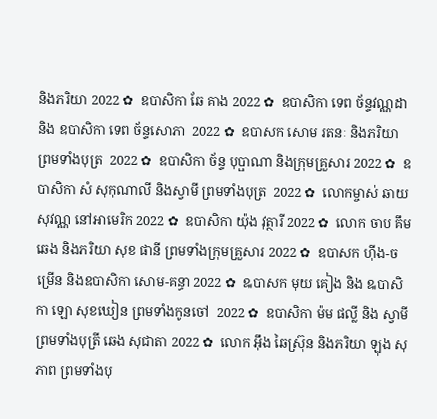និងភរិយា 2022 ✿  ឧបាសិកា ឆែ គាង 2022 ✿  ឧបាសិកា ទេព ច័ន្ទវណ្ណដា និង ឧបាសិកា ទេព ច័ន្ទសោភា  2022 ✿  ឧបាសក សោម រតនៈ និងភរិយា ព្រមទាំងបុត្រ  2022 ✿  ឧបាសិកា ច័ន្ទ បុប្ផាណា និងក្រុមគ្រួសារ 2022 ✿  ឧបាសិកា សំ សុកុណាលី និងស្វាមី ព្រមទាំងបុត្រ  2022 ✿  លោកម្ចាស់ ឆាយ សុវណ្ណ នៅអាមេរិក 2022 ✿  ឧបាសិកា យ៉ុង វុត្ថារី 2022 ✿  លោក ចាប គឹមឆេង និងភរិយា សុខ ផានី ព្រមទាំងក្រុមគ្រួសារ 2022 ✿  ឧបាសក ហ៊ីង-ចម្រើន និងឧបាសិកា សោម-គន្ធា 2022 ✿  ឩបាសក មុយ គៀង និង ឩបាសិកា ឡោ សុខឃៀន ព្រមទាំងកូនចៅ  2022 ✿  ឧបាសិកា ម៉ម ផល្លី និង ស្វាមី ព្រមទាំងបុត្រី ឆេង សុជាតា 2022 ✿  លោក អ៊ឹង ឆៃស្រ៊ុន និងភរិយា ឡុង សុភាព ព្រមទាំងបុ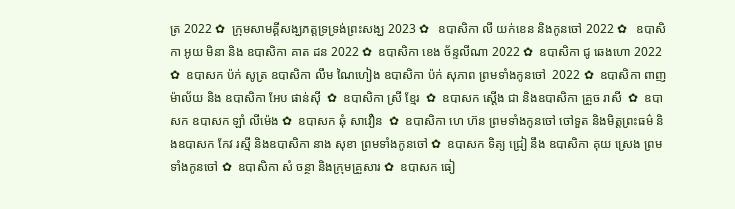ត្រ 2022 ✿  ក្រុមសាមគ្គីសង្ឃភត្តទ្រទ្រង់ព្រះសង្ឃ 2023 ✿   ឧបាសិកា លី យក់ខេន និងកូនចៅ 2022 ✿   ឧបាសិកា អូយ មិនា និង ឧបាសិកា គាត ដន 2022 ✿  ឧបាសិកា ខេង ច័ន្ទលីណា 2022 ✿  ឧបាសិកា ជូ ឆេងហោ 2022 ✿  ឧបាសក ប៉ក់ សូត្រ ឧបាសិកា លឹម ណៃហៀង ឧបាសិកា ប៉ក់ សុភាព ព្រមទាំងកូនចៅ  2022 ✿  ឧបាសិកា ពាញ ម៉ាល័យ និង ឧបាសិកា អែប ផាន់ស៊ី  ✿  ឧបាសិកា ស្រី ខ្មែរ  ✿  ឧបាសក ស្តើង ជា និងឧបាសិកា គ្រួច រាសី  ✿  ឧបាសក ឧបាសក ឡាំ លីម៉េង ✿  ឧបាសក ឆុំ សាវឿន  ✿  ឧបាសិកា ហេ ហ៊ន ព្រមទាំងកូនចៅ ចៅទួត និងមិត្តព្រះធម៌ និងឧបាសក កែវ រស្មី និងឧបាសិកា នាង សុខា ព្រមទាំងកូនចៅ ✿  ឧបាសក ទិត្យ ជ្រៀ នឹង ឧបាសិកា គុយ ស្រេង ព្រមទាំងកូនចៅ ✿  ឧបាសិកា សំ ចន្ថា និងក្រុមគ្រួសារ ✿  ឧបាសក ធៀ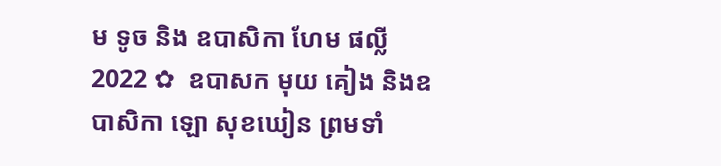ម ទូច និង ឧបាសិកា ហែម ផល្លី 2022 ✿  ឧបាសក មុយ គៀង និងឧបាសិកា ឡោ សុខឃៀន ព្រមទាំ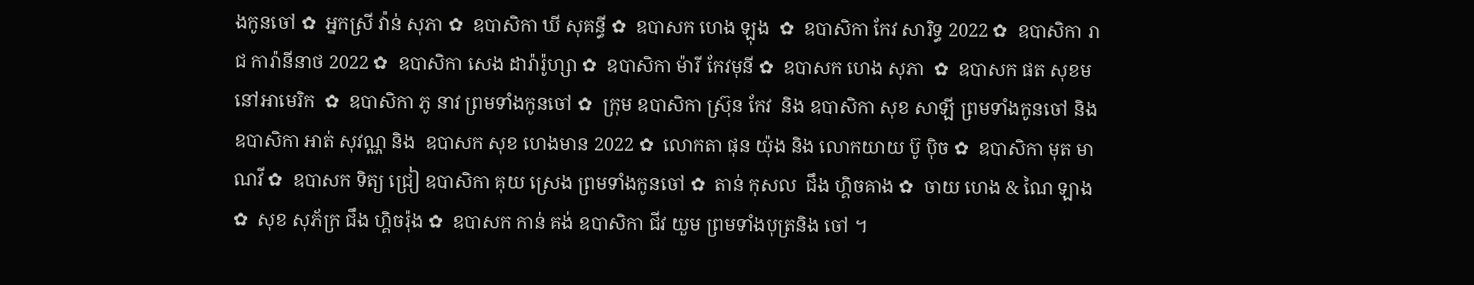ងកូនចៅ ✿  អ្នកស្រី វ៉ាន់ សុភា ✿  ឧបាសិកា ឃី សុគន្ធី ✿  ឧបាសក ហេង ឡុង  ✿  ឧបាសិកា កែវ សារិទ្ធ 2022 ✿  ឧបាសិកា រាជ ការ៉ានីនាថ 2022 ✿  ឧបាសិកា សេង ដារ៉ារ៉ូហ្សា ✿  ឧបាសិកា ម៉ារី កែវមុនី ✿  ឧបាសក ហេង សុភា  ✿  ឧបាសក ផត សុខម នៅអាមេរិក  ✿  ឧបាសិកា ភូ នាវ ព្រមទាំងកូនចៅ ✿  ក្រុម ឧបាសិកា ស្រ៊ុន កែវ  និង ឧបាសិកា សុខ សាឡី ព្រមទាំងកូនចៅ និង ឧបាសិកា អាត់ សុវណ្ណ និង  ឧបាសក សុខ ហេងមាន 2022 ✿  លោកតា ផុន យ៉ុង និង លោកយាយ ប៊ូ ប៉ិច ✿  ឧបាសិកា មុត មាណវី ✿  ឧបាសក ទិត្យ ជ្រៀ ឧបាសិកា គុយ ស្រេង ព្រមទាំងកូនចៅ ✿  តាន់ កុសល  ជឹង ហ្គិចគាង ✿  ចាយ ហេង & ណៃ ឡាង ✿  សុខ សុភ័ក្រ ជឹង ហ្គិចរ៉ុង ✿  ឧបាសក កាន់ គង់ ឧបាសិកា ជីវ យួម ព្រមទាំងបុត្រនិង ចៅ ។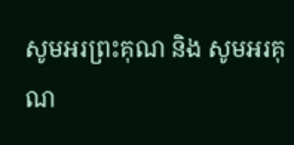សូមអរព្រះគុណ និង សូមអរគុណ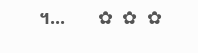។...       ✿  ✿  ✿